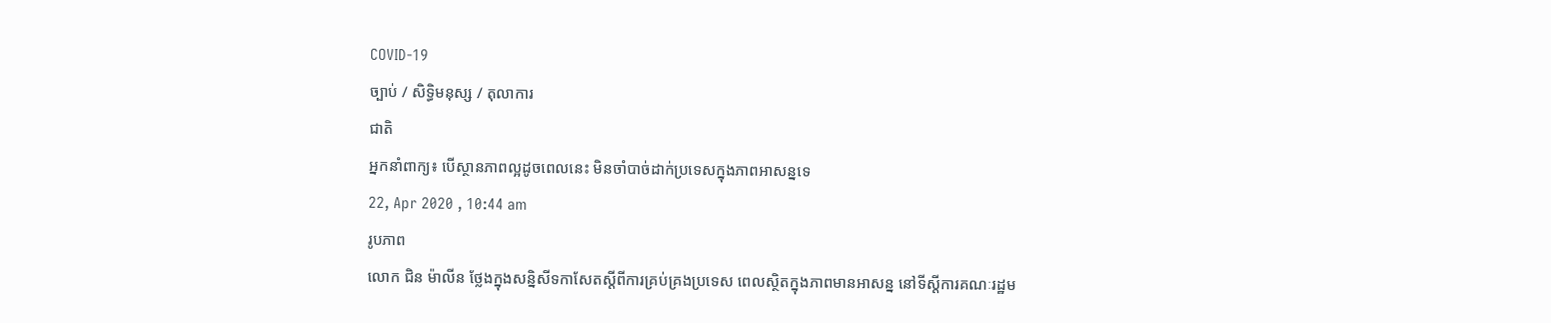COVID-19
ច្បាប់ / សិទិ្ធមនុស្ស / តុលាការ
ជាតិ
អ្នកនាំពាក្យ៖ បើស្ថានភាពល្អដូចពេលនេះ មិនចាំបាច់ដាក់ប្រទេសក្នុងភាពអាសន្នទេ
22, Apr 2020 , 10:44 am
រូបភាព
លោក ជិន ម៉ាលីន ថ្លែងក្នុងសន្និសីទកាសែតស្តីពីការគ្រប់គ្រងប្រទេស ពេលស្ថិតក្នុងភាពមានអាសន្ន នៅទីស្តីការគណៈរដ្ឋម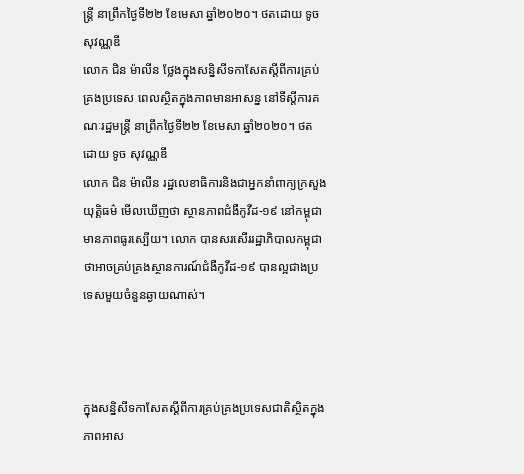ន្រ្តី នាព្រឹកថ្ងៃទី២២ ខែមេសា ឆ្នាំ២០២០។ ថតដោយ ទូច សុវណ្ណឌី
លោក ជិន ម៉ាលីន ថ្លែងក្នុងសន្និសីទកាសែតស្តីពីការគ្រប់គ្រងប្រទេស ពេលស្ថិតក្នុងភាពមានអាសន្ន នៅទីស្តីការគណៈរដ្ឋមន្រ្តី នាព្រឹកថ្ងៃទី២២ ខែមេសា ឆ្នាំ២០២០។ ថតដោយ ទូច សុវណ្ណឌី
លោក ជិន ម៉ាលីន រដ្ឋលេខាធិការនិងជាអ្នកនាំពាក្យក្រសួងយុត្តិធម៌ មើលឃើញថា ស្ថានភាពជំងឺកូវីដ-១៩ នៅកម្ពុជា មានភាពធូរស្បើយ។ លោក បានសរសើររដ្ឋាភិបាលកម្ពុជា ថាអាចគ្រប់គ្រងស្ថានការណ៍ជំងឺកូវីដ-១៩ បានល្អជាងប្រទេសមួយចំនួនឆ្ងាយណាស់។



ក្នុងសន្និសីទកាសែតស្តីពីការគ្រប់គ្រងប្រទេសជាតិស្ថិតក្នុងភាពអាស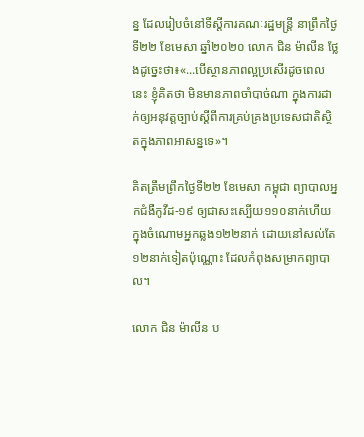ន្ន ដែលរៀបចំនៅទីស្តីការគណៈរដ្ឋមន្រ្តី នាព្រឹកថ្ងៃទី២២ ខែមេសា ឆ្នាំ២០២០ លោក ជិន ម៉ាលីន ថ្លែងដូច្នេះថា៖«...បើស្ថានភាពល្អប្រសើរដូចពេលនេះ ខ្ញុំគិតថា មិនមានភាពចាំបាច់ណា ក្នុងការដាក់ឲ្យអនុវត្តច្បាប់ស្តីពីការគ្រប់គ្រងប្រទេសជាតិស្ថិតក្នុងភាពអាសន្នទេ»។

គិតត្រឹមព្រឹកថ្ងៃទី២២ ខែមេសា កម្ពុជា ព្យាបាលអ្នកជំងឺកូវីដ-១៩ ឲ្យជាសះស្បើយ១១០នាក់ហើយ ក្នុងចំណោមអ្នកឆ្លង១២២នាក់ ដោយនៅសល់តែ១២នាក់ទៀតប៉ុណ្ណោះ ដែលកំពុងសម្រាកព្យាបាល។

លោក ជិន ម៉ាលីន ប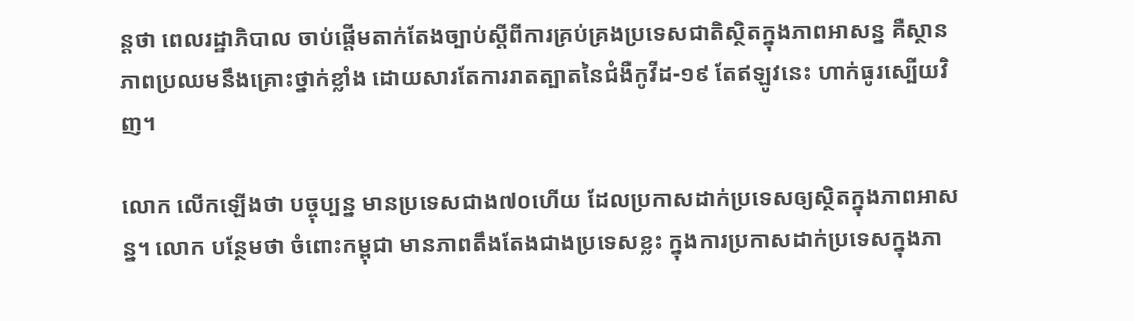ន្តថា ពេលរដ្ឋាភិបាល ចាប់ផ្តើមតាក់តែងច្បាប់ស្តីពីការគ្រប់គ្រងប្រទេសជាតិស្ថិតក្នុងភាពអាសន្ន គឺស្ថានភាពប្រឈមនឹងគ្រោះថ្នាក់ខ្លាំង ដោយសារតែការរាតត្បាតនៃជំងឺកូវីដ-១៩ តែឥឡូវនេះ ហាក់ធូរស្បើយវិញ។

លោក លើកឡើងថា បច្ចុប្បន្ន មានប្រទេសជាង៧០ហើយ ដែលប្រកាសដាក់ប្រទេសឲ្យស្ថិតក្នុងភាពអាសន្ន។ លោក បន្ថែមថា ចំពោះកម្ពុជា មានភាពតឹងតែងជាងប្រទេសខ្លះ ក្នុងការប្រកាសដាក់ប្រទេសក្នុងភា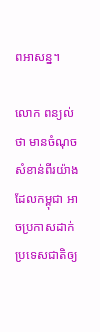ពអាសន្ន។

លោក ពន្យល់ថា មានចំណុចសំខាន់ពីរយ៉ាង ដែលកម្ពុជា អាចប្រកាសដាក់ប្រទេសជាតិឲ្យ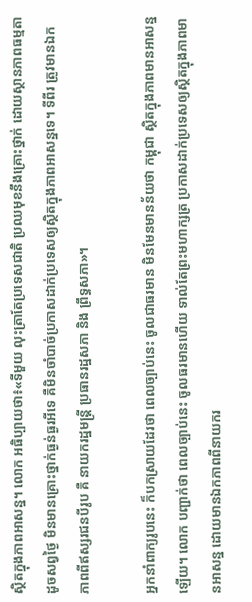ស្ថិតក្នុងភាពអាសន្ន។ លោក អធិប្បាយថា៖«ទីមួយ លុះត្រាតែប្រទេសជាតិ ប្រឈមុខនឹងគ្រោះថ្នាក់ ដោយស្ថានភាពធម្មតាដូចសព្វថ្ងៃ មិនមានគ្រោះថ្នាក់ធ្ងន់ធ្ងរអីទេ គឺមិនចាំបាច់ប្រកាសដាក់ប្រទេសឲ្យស្ថិតក្នុងភាពអាសន្នទេ។ ទីពីរ ត្រូវមានឯកភាពពីឥស្សរជនបីរូប គឺ នាយករដ្ឋមន្រ្តី ប្រធានរដ្ឋសភា និង ព្រឹទ្ធសភា»។

អ្នកនាំពាក្យរូបនេះ ក៏បកស្រាយដែរថា ពេលច្បាប់នេះ ចូលជាធរមាន មិនមែនមានន័យថា កម្ពុជា ស្ថិតក្នុងភាពមានអាសន្នឡើយ។ លោក បញ្ជាក់ថា ពេលច្បាប់នេះ ចូលធរមានហើយ ទាល់តែព្រះមហាក្សត្រ ប្រកាសដាក់ប្រទេសឲ្យស្ថិតក្នុងភាពមានអាសន្ន ដោយមានឯកភាពពីនាយករ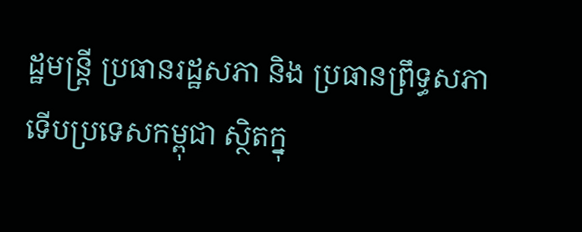ដ្ឋមន្រ្តី ប្រធានរដ្ឋសភា និង ប្រធានព្រឹទ្ធសភា ទើបប្រទេសកម្ពុជា ស្ថិតក្នុ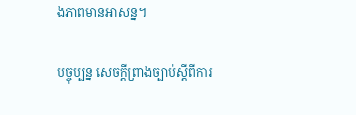ងភាពមានអាសន្ន។

បច្ចុប្បន្ន សេចក្តីព្រាងច្បាប់ស្តីពីការ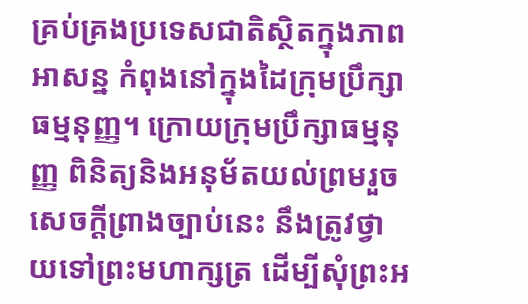គ្រប់គ្រងប្រទេសជាតិស្ថិតក្នុងភាពអាសន្ន កំពុងនៅក្នុងដៃក្រុមប្រឹក្សាធម្មនុញ្ញ។ ក្រោយក្រុមប្រឹក្សាធម្មនុញ្ញ ពិនិត្យនិងអនុម័តយល់ព្រមរួច សេចក្តីព្រាងច្បាប់នេះ នឹងត្រូវថ្វាយទៅព្រះមហាក្សត្រ ដើម្បីសុំព្រះអ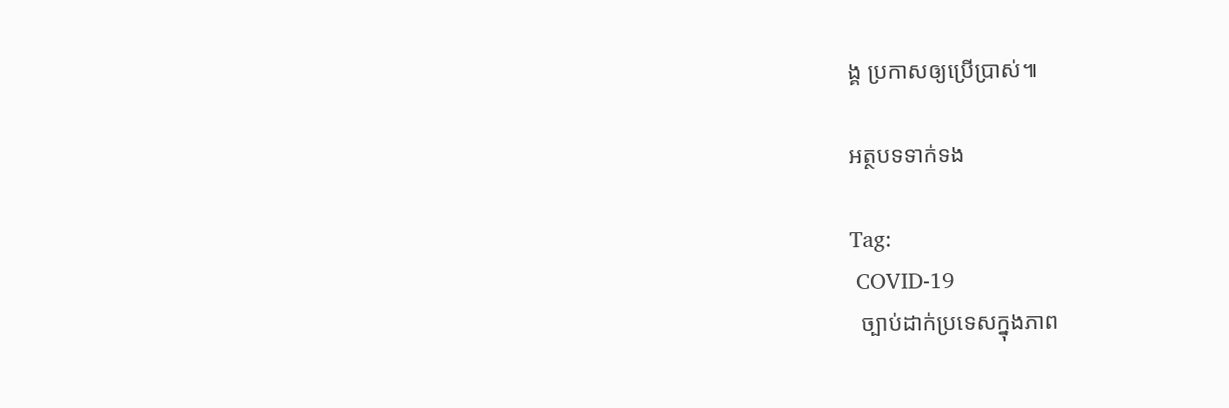ង្គ ប្រកាសឲ្យប្រើប្រាស់៕

អត្ថបទទាក់ទង

Tag:
 COVID-19
  ច្បាប់ដាក់ប្រទេសក្នុងភាព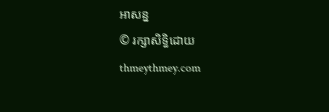អាសន្ន
© រក្សាសិទ្ធិដោយ thmeythmey.com